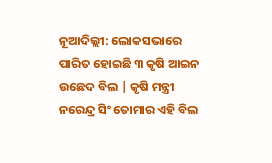ନୂଆଦିଲ୍ଲୀ: ଲୋକସଭାରେ ପାରିତ ହୋଇଛି ୩ କୃଷି ଆଇନ ଉଛେଦ ବିଲ | କୃଷି ମନ୍ତ୍ରୀ ନରେନ୍ଦ୍ର ସିଂ ତୋମାର ଏହି ବିଲ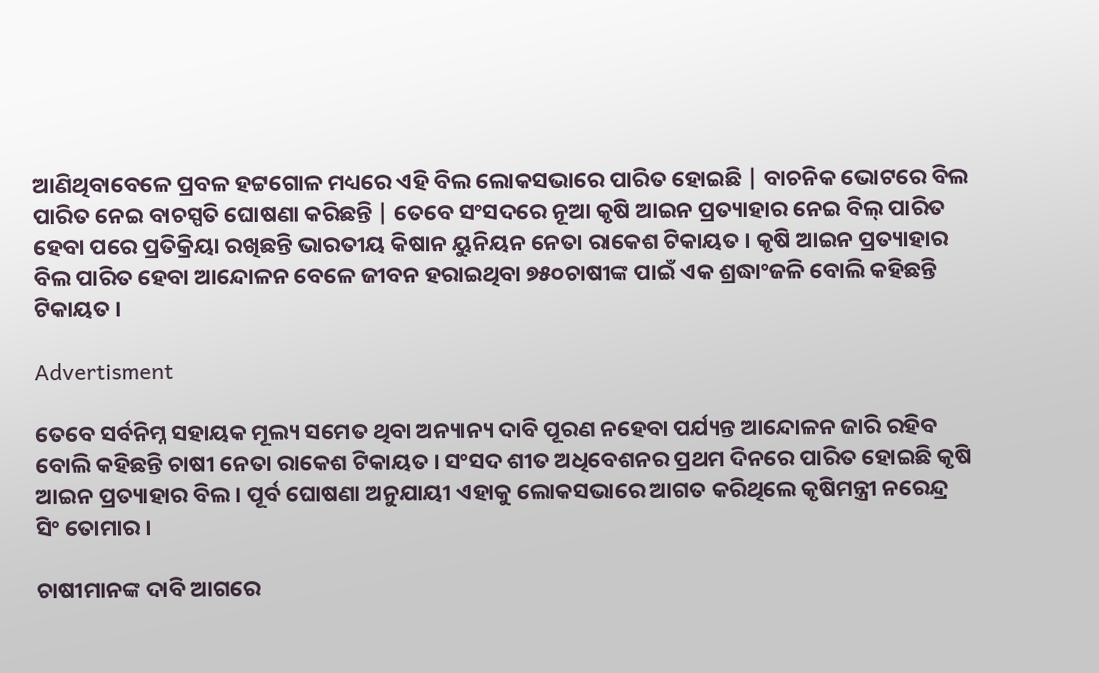ଆଣିଥିବାବେଳେ ପ୍ରବଳ ହଟ୍ଟଗୋଳ ମଧ୍ୟରେ ଏହି ବିଲ ଲୋକସଭାରେ ପାରିତ ହୋଇଛି | ବାଚନିକ ଭୋଟରେ ବିଲ ପାରିତ ନେଇ ବାଚସ୍ପତି ଘୋଷଣା କରିଛନ୍ତି | ତେବେ ସଂସଦରେ ନୂଆ କୃଷି ଆଇନ ପ୍ରତ୍ୟାହାର ନେଇ ବିଲ୍ ପାରିତ ହେବା ପରେ ପ୍ରତିକ୍ରିୟା ରଖିଛନ୍ତି ଭାରତୀୟ କିଷାନ ୟୁନିୟନ ନେତା ରାକେଶ ଟିକାୟତ । କୃଷି ଆଇନ ପ୍ରତ୍ୟାହାର ବିଲ ପାରିତ ହେବା ଆନ୍ଦୋଳନ ବେଳେ ଜୀବନ ହରାଇଥିବା ୭୫୦ଚାଷୀଙ୍କ ପାଇଁ ଏକ ଶ୍ରଦ୍ଧାଂଜଳି ବୋଲି କହିଛନ୍ତି ଟିକାୟତ ।

Advertisment

ତେବେ ସର୍ବନିମ୍ନ ସହାୟକ ମୂଲ୍ୟ ସମେତ ଥିବା ଅନ୍ୟାନ୍ୟ ଦାବି ପୂରଣ ନହେବା ପର୍ଯ୍ୟନ୍ତ ଆନ୍ଦୋଳନ ଜାରି ରହିବ ବୋଲି କହିଛନ୍ତି ଚାଷୀ ନେତା ରାକେଶ ଟିକାୟତ । ସଂସଦ ଶୀତ ଅଧିବେଶନର ପ୍ରଥମ ଦିନରେ ପାରିତ ହୋଇଛି କୃଷି ଆଇନ ପ୍ରତ୍ୟାହାର ବିଲ । ପୂର୍ବ ଘୋଷଣା ଅନୁଯାୟୀ ଏହାକୁ ଲୋକସଭାରେ ଆଗତ କରିଥିଲେ କୃଷିମନ୍ତ୍ରୀ ନରେନ୍ଦ୍ର ସିଂ ତୋମାର ।

ଚାଷୀମାନଙ୍କ ଦାବି ଆଗରେ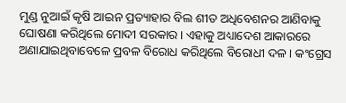ମୁଣ୍ଡ ନୁଆଇଁ କୃଷି ଆଇନ ପ୍ରତ୍ୟାହାର ବିଲ ଶୀତ ଅଧିବେଶନର ଆଣିବାକୁ ଘୋଷଣା କରିଥିଲେ ମୋଦୀ ସରକାର । ଏହାକୁ ଅଧ୍ୟାଦେଶ ଆକାରରେ ଅଣାଯାଇଥିବାବେଳେ ପ୍ରବଳ ବିରୋଧ କରିଥିଲେ ବିରୋଧୀ ଦଳ । କଂଗ୍ରେସ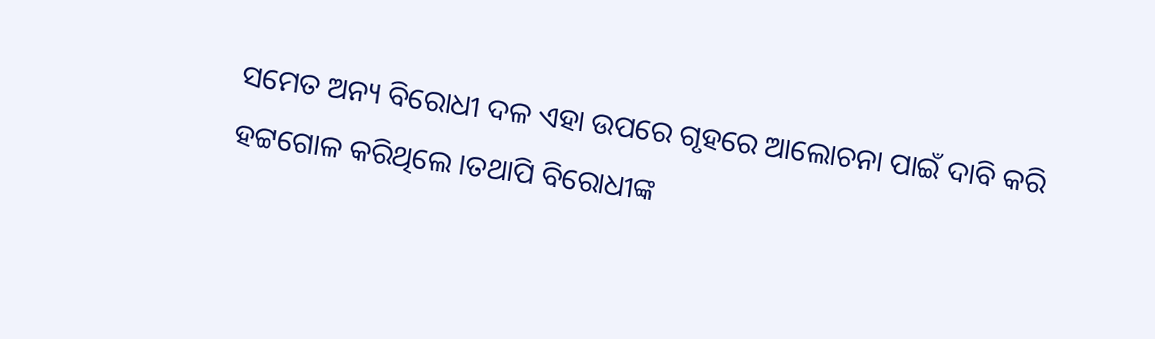ସମେତ ଅନ୍ୟ ବିରୋଧୀ ଦଳ ଏହା ଉପରେ ଗୃହରେ ଆଲୋଚନା ପାଇଁ ଦାବି କରି ହଟ୍ଟଗୋଳ କରିଥିଲେ ।ତଥାପି ବିରୋଧୀଙ୍କ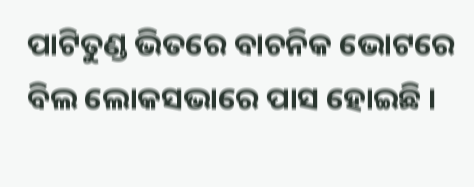ପାଟିତୁଣ୍ଡ ଭିତରେ ବାଚନିକ ଭୋଟରେ ବିଲ ଲୋକସଭାରେ ପାସ ହୋଇଛି ।